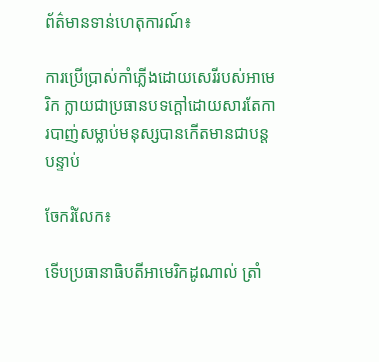ព័ត៌មានទាន់ហេតុការណ៍៖

ការប្រើប្រាស់កាំភ្លើងដោយសេរីរបស់អាមេរិក ក្លាយជាប្រធានបទក្តៅដោយសារតែការបាញ់សម្លាប់មនុស្សបានកើតមានជាបន្តបន្ទាប់

ចែករំលែក៖

ទើបប្រធានាធិបតីអាមេរិកដូណាល់ ត្រាំ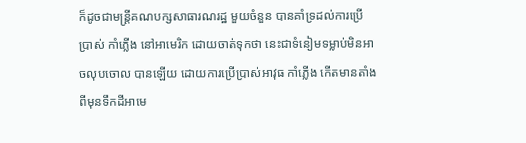ក៏ដូចជាមន្ត្រីគណបក្សសាធារណរដ្ឋ មួយចំនួន បានគាំទ្រដល់ការប្រើប្រាស់ កាំភ្លើង នៅអាមេរិក ដោយចាត់ទុកថា នេះជាទំនៀមទម្លាប់មិនអាចលុបចោល បានឡើយ ដោយការប្រើប្រាស់អាវុធ កាំភ្លើង កើតមានតាំងពីមុនទឹកដីអាមេ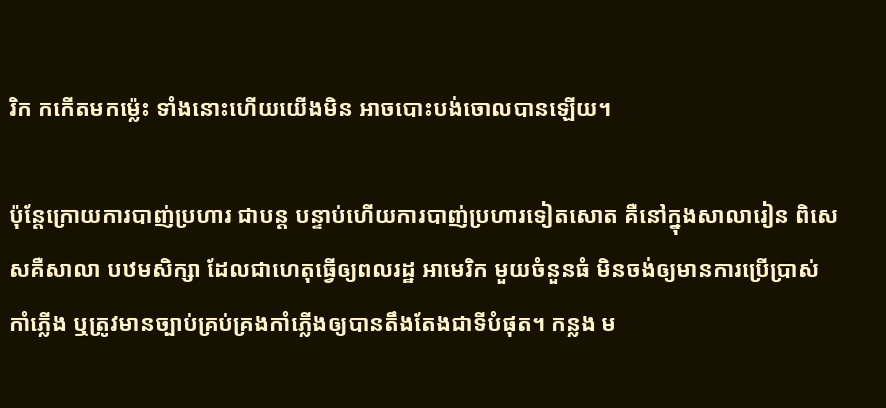រិក កកើតមកម៉្លេះ ទាំងនោះហើយយើងមិន អាចបោះបង់ចោលបានឡើយ។

ប៉ុន្តែក្រោយការបាញ់ប្រហារ ជាបន្ត បន្ទាប់ហើយការបាញ់ប្រហារទៀតសោត គឺនៅក្នុងសាលារៀន ពិសេសគឺសាលា បឋមសិក្សា ដែលជាហេតុធ្វើឲ្យពលរដ្ឋ អាមេរិក មួយចំនួនធំ មិនចង់ឲ្យមានការប្រើប្រាស់កាំភ្លើង ឬត្រូវមានច្បាប់គ្រប់គ្រងកាំភ្លើងឲ្យបានតឹងតែងជាទីបំផុត។ កន្លង ម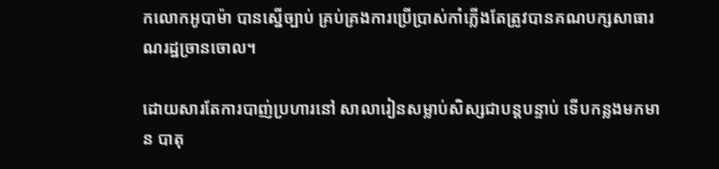កលោកអូបាម៉ា បានស្នើច្បាប់ គ្រប់គ្រងការប្រើប្រាស់កាំភ្លើងតែត្រូវបានគណបក្សសាធារណរដ្ឋច្រានចោល។

ដោយសារតែការបាញ់ប្រហារនៅ សាលារៀនសម្លាប់សិស្សជាបន្តបន្ទាប់ ទើបកន្លងមកមាន បាតុ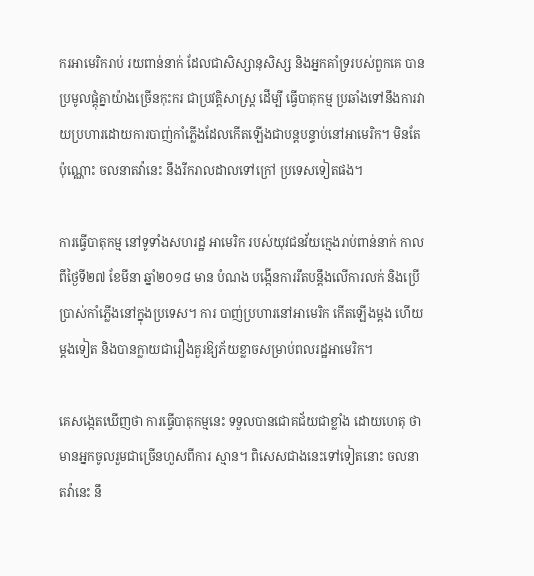ករអាមេរិករាប់ រយពាន់នាក់ ដែលជាសិស្សានុសិស្ស និងអ្នកគាំទ្ររបស់ពួកគេ បានប្រមូលផ្តុំគ្នាយ៉ាងច្រើនកុះករ ជាប្រវត្តិសាស្ត្រ ដើម្បី ធ្វើបាតុកម្ម ប្រឆាំងទៅនឹងការវាយប្រហារដោយការបាញ់កាំភ្លើងដែលកើតឡើងជាបន្តបន្ទាប់នៅអាមេរិក។ មិនតែប៉ុណ្ណោះ ចលនាតវ៉ានេះ នឹងរីករាលដាលទៅក្រៅ ប្រទេសទៀតផង។

ការធ្វើបាតុកម្ម នៅទូទាំងសហរដ្ឋ អាមេរិក របស់យុវជនវ័យក្មេងរាប់ពាន់នាក់ កាលពីថ្ងៃទី២៧ ខែមីនា ឆ្នាំ២០១៨ មាន បំណង បង្កើនការរឹតបន្តឹងលើការលក់ និងប្រើប្រាស់កាំភ្លើងនៅក្នុងប្រទេស។ ការ បាញ់ប្រហារនៅអាមេរិក កើតឡើងម្តង ហើយម្តងទៀត និងបានក្លាយជារឿងគួរឱ្យភ័យខ្លាចសម្រាប់ពលរដ្ឋអាមេរិក។

គេសង្កេតឃើញថា ការធ្វើបាតុកម្មនេះ ទទួលបានជោគជ័យជាខ្លាំង ដោយហេតុ ថា មានអ្នកចូលរួមជាច្រើនហួសពីការ ស្មាន។ ពិសេសជាងនេះទៅទៀតនោះ ចលនាតវ៉ានេះ នឹ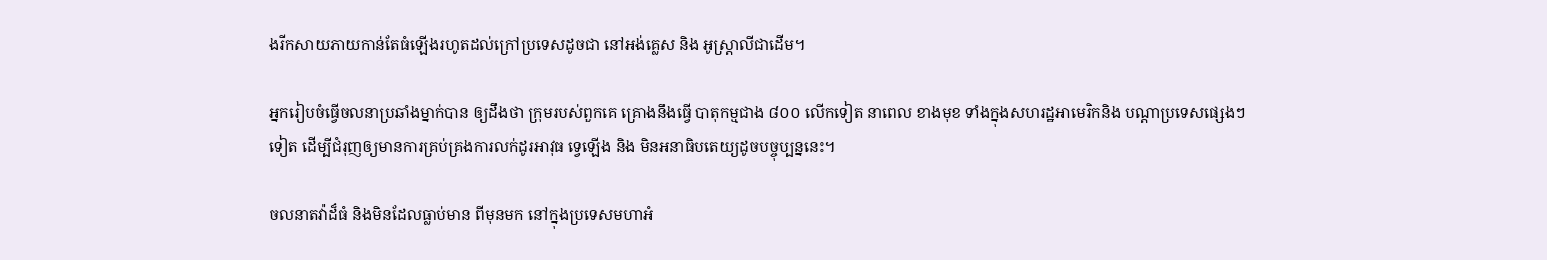ងរីកសាយភាយកាន់តែធំឡើងរហូតដល់ក្រៅប្រទេសដូចជា នៅអង់គ្លេស និង អូស្ត្រាលីជាដើម។

អ្នករៀបចំធ្វើចលនាប្រឆាំងម្នាក់បាន ឲ្យដឹងថា ក្រុមរបស់ពួកគេ គ្រោងនឹងធ្វើ បាតុកម្មជាង ៨០០ លើកទៀត នាពេល ខាងមុខ ទាំងក្នុងសហរដ្ឋអាមេរិកនិង បណ្តាប្រទេសផ្សេងៗទៀត ដើម្បីជំរុញឲ្យមានការគ្រប់គ្រងការលក់ដូរអាវុធ ទ្វេឡើង និង មិនអនាធិបតេយ្យដូចបច្ចុប្បន្ននេះ។

ចលនាតវ៉ាដ៏ធំ និងមិនដែលធ្លាប់មាន ពីមុនមក នៅក្នុងប្រទេសមហាអំ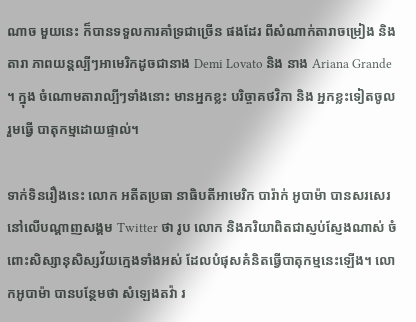ណាច មួយនេះ ក៏បានទទួលការគាំទ្រជាច្រើន ផងដែរ ពីសំណាក់តារាចម្រៀង និង តារា ភាពយន្តល្បីៗអាមេរិកដូចជានាង Demi Lovato និង នាង Ariana Grande ។ ក្នុង ចំណោមតារាល្បីៗទាំងនោះ មានអ្នកខ្លះ បរិច្ចាគថវិកា និង អ្នកខ្លះទៀតចូលរួមធ្វើ បាតុកម្មដោយផ្ទាល់។

ទាក់ទិនរឿងនេះ លោក អតីតប្រធា នាធិបតីអាមេរិក បារ៉ាក់ អូបាម៉ា បានសរសេរ នៅលើបណ្តាញសង្គម Twitter ថា រូប លោក និងភរិយាពិតជាស្ញប់ស្ញែងណាស់ ចំពោះសិស្សានុសិស្សវ័យក្មេងទាំងអស់ ដែលបំផុសគំនិតធ្វើបាតុកម្មនេះឡើង។ លោកអូបាម៉ា បានបន្ថែមថា សំឡេងតវ៉ា រ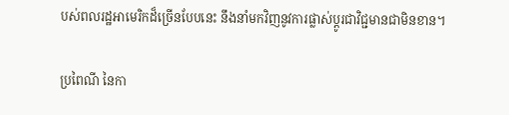បស់ពលរដ្ឋអាមេរិកដ៏ច្រើនបែបនេះ នឹងនាំមកវិញនូវការផ្លាស់ប្តូរជាវិជ្ជមានជាមិនខាន។

ប្រពៃណី នៃកា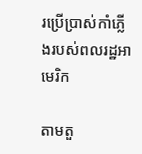រប្រើប្រាស់កាំភ្លើងរបស់ពលរដ្ឋអាមេរិក

តាមតួ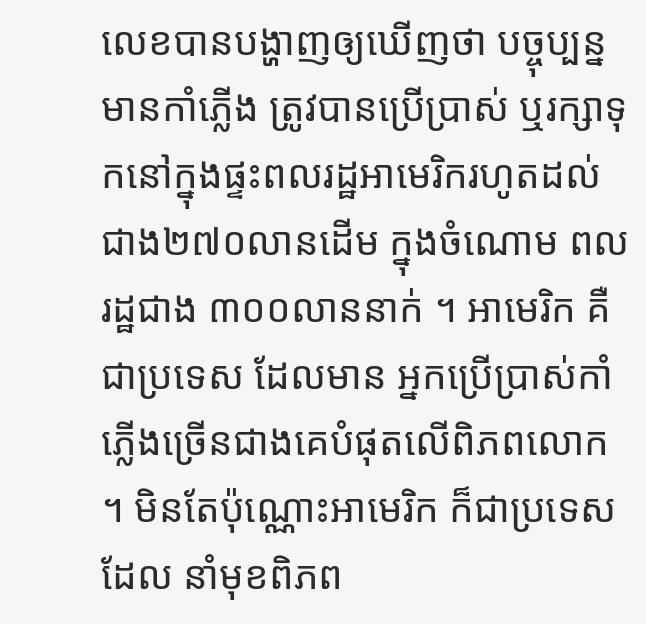លេខបានបង្ហាញឲ្យឃើញថា បច្ចុប្បន្ន មានកាំភ្លើង ត្រូវបានប្រើប្រាស់ ឬរក្សាទុកនៅក្នុងផ្ទះពលរដ្ឋអាមេរិករហូតដល់ជាង២៧០លានដើម ក្នុងចំណោម ពលរដ្ឋជាង ៣០០លាននាក់ ។ អាមេរិក គឺជាប្រទេស ដែលមាន អ្នកប្រើប្រាស់កាំភ្លើងច្រើនជាងគេបំផុតលើពិភពលោក ។ មិនតែប៉ុណ្ណោះអាមេរិក ក៏ជាប្រទេសដែល នាំមុខពិភព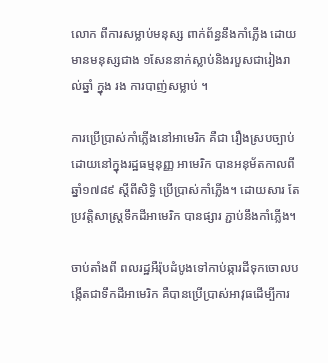លោក ពីការសម្លាប់មនុស្ស ពាក់ព័ន្ធនឹងកាំភ្លើង ដោយមានមនុស្សជាង ១សែននាក់ស្លាប់និងរបួសជារៀងរាល់ឆ្នាំ ក្នុង រង ការបាញ់សម្លាប់ ។

ការប្រើប្រាស់កាំភ្លើងនៅអាមេរិក គឺជា រឿងស្របច្បាប់ ដោយនៅក្នុងរដ្ឋធម្មនុញ្ញ អាមេរិក បានអនុម័តកាលពីឆ្នាំ១៧៨៩ ស្តីពីសិទ្ធិ ប្រើប្រាស់កាំភ្លើង។ ដោយសារ តែ ប្រវត្តិសាស្ត្រទឹកដីអាមេរិក បានផ្សារ ភ្ជាប់នឹងកាំភ្លើង។

ចាប់តាំងពី ពលរដ្ឋអឺរ៉ុបដំបូងទៅកាប់ឆ្ការដីទុកចោលបង្កើតជាទឹកដីអាមេរិក គឺបានប្រើប្រាស់អាវុធដើម្បីការ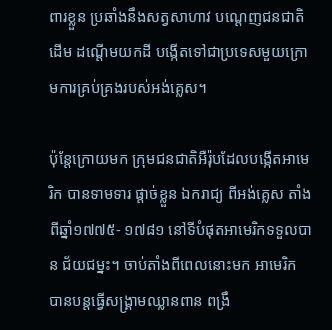ពារខ្លួន ប្រឆាំងនឹងសត្វសាហាវ បណ្តេញជនជាតិ ដើម ដណ្តើមយកដី បង្កើតទៅជាប្រទេសមួយក្រោមការគ្រប់គ្រងរបស់អង់គ្លេស។

ប៉ុន្តែក្រោយមក ក្រុមជនជាតិអឺរ៉ុបដែលបង្កើតអាមេរិក បានទាមទារ ផ្តាច់ខ្លួន ឯករាជ្យ ពីអង់គ្លេស តាំងពីឆ្នាំ១៧៧៥- ១៧៨១ នៅទីបំផុតអាមេរិកទទួលបាន ជ័យជម្នះ។ ចាប់តាំងពីពេលនោះមក អាមេរិក បានបន្តធ្វើសង្គ្រាមឈ្លានពាន ពង្រឹ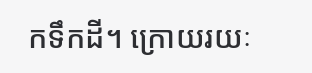កទឹកដី។ ក្រោយរយៈ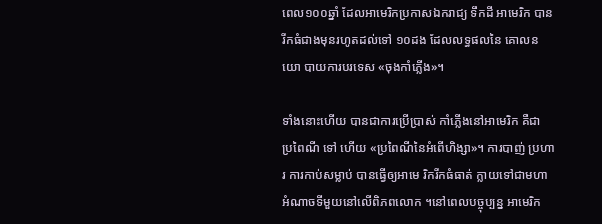ពេល១០០ឆ្នាំ ដែលអាមេរិកប្រកាសឯករាជ្យ ទឹកដី អាមេរិក បានរីកធំជាងមុនរហូតដល់ទៅ ១០ដង ដែលលទ្ធផលនៃ គោលនយោ បាយការបរទេស «ចុងកាំភ្លើង»។

ទាំងនោះហើយ បានជាការប្រើប្រាស់ កាំភ្លើងនៅអាមេរិក គឺជា ប្រពៃណី ទៅ ហើយ «ប្រពៃណីនៃអំពើហិង្សា»។ ការបាញ់ ប្រហារ ការកាប់សម្លាប់ បានធ្វើឲ្យអាមេ រិករីកធំធាត់ ក្លាយទៅជាមហាអំណាចទីមួយនៅលើពិភពលោក ។នៅពេលបច្ចុប្បន្ន អាមេរិក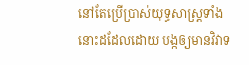នៅតែប្រើប្រាស់យុទ្ធសាស្ត្រទាំងនោះដដែលដោយ បង្កឲ្យមានវិវាទ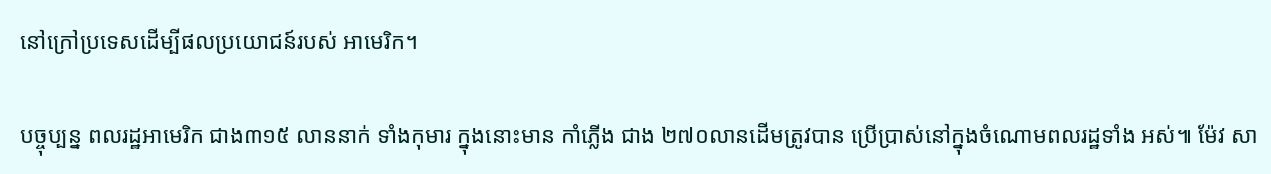នៅក្រៅប្រទេសដើម្បីផលប្រយោជន៍របស់ អាមេរិក។

បច្ចុប្បន្ន ពលរដ្ឋអាមេរិក ជាង៣១៥ លាននាក់ ទាំងកុមារ ក្នុងនោះមាន កាំភ្លើង ជាង ២៧០លានដើមត្រូវបាន ប្រើប្រាស់នៅក្នុងចំណោមពលរដ្ឋទាំង អស់៕ ម៉ែវ សា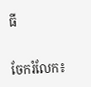ធី


ចែករំលែក៖